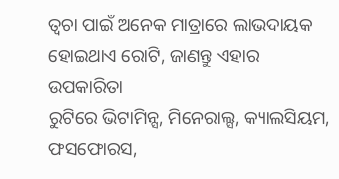ତ୍ୱଚା ପାଇଁ ଅନେକ ମାତ୍ରାରେ ଲାଭଦାୟକ ହୋଇଥାଏ ରୋଟି, ଜାଣନ୍ତୁ ଏହାର ଉପକାରିତା
ରୁଟିରେ ଭିଟାମିନ୍ସ, ମିନେରାଲ୍ସ, କ୍ୟାଲସିୟମ, ଫସଫୋରସ,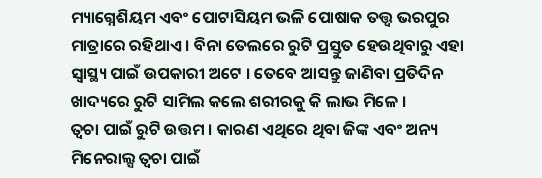ମ୍ୟାଗ୍ନେଶିୟମ ଏବଂ ପୋଟାସିୟମ ଭଳି ପୋଷାକ ତତ୍ତ୍ୱ ଭରପୁର ମାତ୍ରାରେ ରହିଥାଏ । ବିନା ତେଲରେ ରୁଟି ପ୍ରସ୍ତୁତ ହେଉଥିବାରୁ ଏହା ସ୍ବାସ୍ଥ୍ୟ ପାଇଁ ଉପକାରୀ ଅଟେ । ତେବେ ଆସନ୍ତୁ ଜାଣିବା ପ୍ରତିଦିନ ଖାଦ୍ୟରେ ରୁଟି ସାମିଲ କଲେ ଶରୀରକୁ କି ଲାଭ ମିଳେ ।
ତ୍ବଚା ପାଇଁ ରୁଟି ଉତ୍ତମ । କାରଣ ଏଥିରେ ଥିବା ଜିଙ୍କ ଏବଂ ଅନ୍ୟ ମିନେରାଲ୍ସ ତ୍ୱଚା ପାଇଁ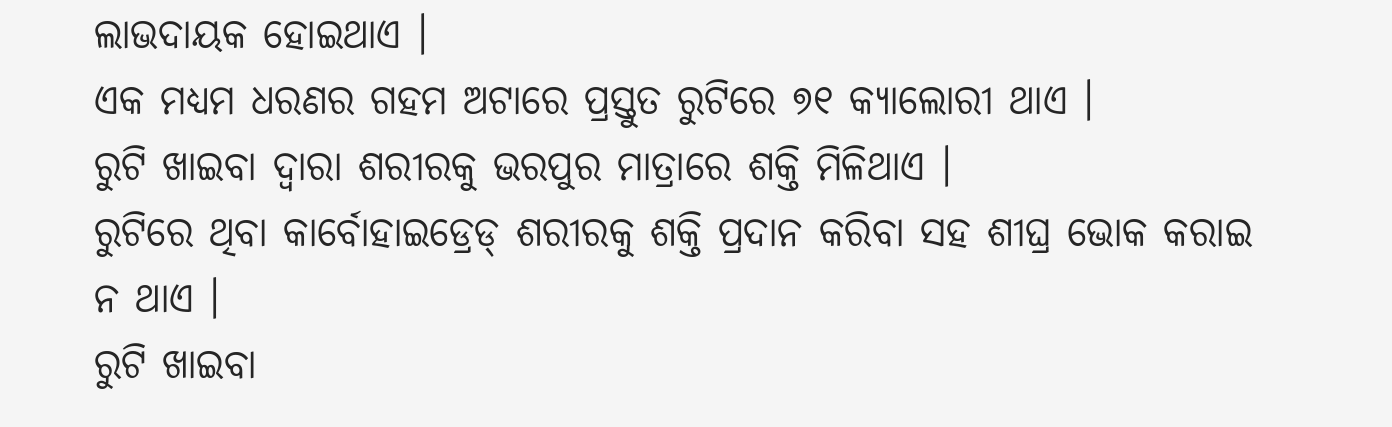ଲାଭଦାୟକ ହୋଇଥାଏ ।
ଏକ ମଧ୍ୟମ ଧରଣର ଗହମ ଅଟାରେ ପ୍ରସ୍ତୁତ ରୁଟିରେ ୭୧ କ୍ୟାଲୋରୀ ଥାଏ ।
ରୁଟି ଖାଇବା ଦ୍ୱାରା ଶରୀରକୁ ଭରପୁର ମାତ୍ରାରେ ଶକ୍ତି ମିଳିଥାଏ ।
ରୁଟିରେ ଥିବା କାର୍ବୋହାଇଡ୍ରେଡ୍ ଶରୀରକୁ ଶକ୍ତି ପ୍ରଦାନ କରିବା ସହ ଶୀଘ୍ର ଭୋକ କରାଇ ନ ଥାଏ ।
ରୁଟି ଖାଇବା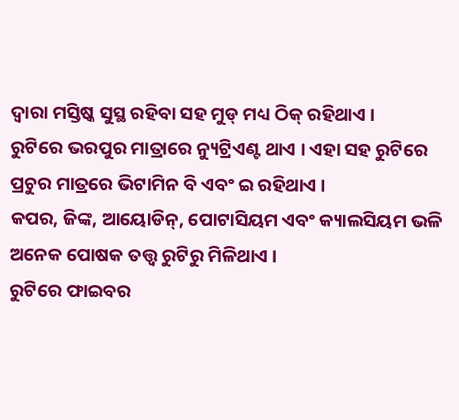ଦ୍ୱାରା ମସ୍ତିଷ୍କ ସୁସ୍ଥ ରହିବା ସହ ମୁଡ୍ ମଧ୍ୟ ଠିକ୍ ରହିଥାଏ ।
ରୁଟିରେ ଭରପୁର ମାତ୍ରାରେ ନ୍ୟୁଟ୍ରିଏଣ୍ଟ ଥାଏ । ଏହା ସହ ରୁଟିରେ ପ୍ରଚୁର ମାତ୍ରରେ ଭିଟାମିନ ବି ଏବଂ ଇ ରହିଥାଏ ।
କପର, ଜିଙ୍କ, ଆୟୋଡିନ୍, ପୋଟାସିୟମ ଏବଂ କ୍ୟାଲସିୟମ ଭଳି ଅନେକ ପୋଷକ ତତ୍ତ୍ୱ ରୁଟିରୁ ମିଳିଥାଏ ।
ରୁଟିରେ ଫାଇବର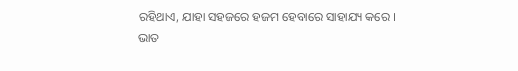ରହିଥାଏ, ଯାହା ସହଜରେ ହଜମ ହେବାରେ ସାହାଯ୍ୟ କରେ ।
ଭାତ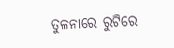ତୁଳନାରେ ରୁଟିରେ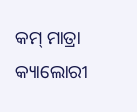କମ୍ ମାତ୍ରା କ୍ୟାଲୋରୀ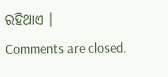ରହିଥାଏ ।
Comments are closed.